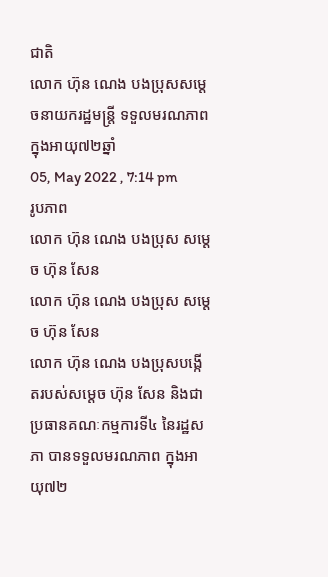ជាតិ
លោក ហ៊ុន ណេង បងប្រុសសម្តេចនាយករដ្ឋមន្ត្រី ទទួលមរណភាព ក្នុងអាយុ៧២ឆ្នាំ
05, May 2022 , 7:14 pm
រូបភាព
លោក ហ៊ុន ណេង បងប្រុស សម្តេច ហ៊ុន សែន
លោក ហ៊ុន ណេង បងប្រុស សម្តេច ហ៊ុន សែន
លោក ហ៊ុន ណេង បងប្រុសបង្កើតរបស់សម្តេច ហ៊ុន សែន និងជាប្រធានគណៈកម្មការទី៤ នៃរដ្ឋសភា បានទទួលមរណភាព ក្នុងអាយុ៧២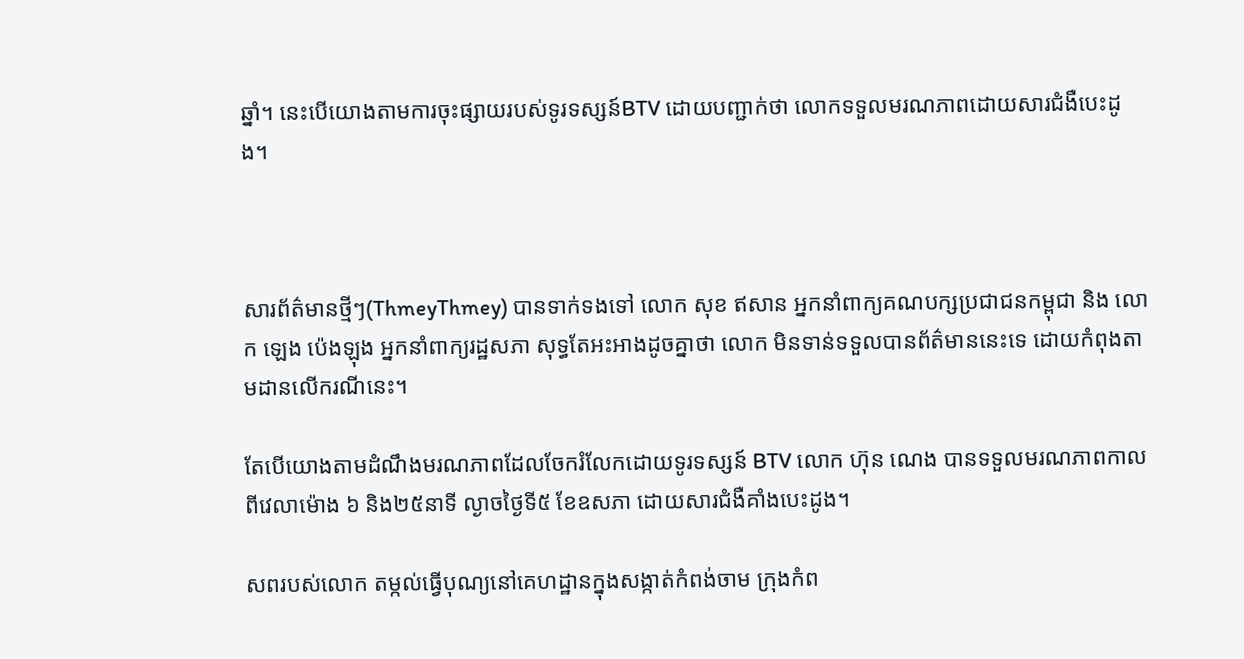ឆ្នាំ។ នេះបើយោងតាមការចុះផ្សាយរបស់ទូរទស្សន៍BTV ដោយបញ្ជាក់ថា លោកទទួលមរណភាពដោយសារជំងឺបេះដូង។



សារព័ត៌មានថ្មីៗ(ThmeyThmey) បានទាក់ទងទៅ លោក សុខ ឥសាន អ្នកនាំពាក្យគណបក្សប្រជាជនកម្ពុជា និង លោក ឡេង ប៉េងឡុង អ្នកនាំពាក្យរដ្ឋសភា សុទ្ធតែអះអាងដូចគ្នាថា លោក មិនទាន់ទទួលបានព័ត៌មាននេះទេ ដោយកំពុងតាមដានលើករណីនេះ។

តែបើយោងតាមដំណឹងមរណភាពដែលចែករំលែកដោយទូរទស្សន៍ BTV លោក ហ៊ុន ណេង បានទទួលមរណភាពកាលពីវេលាម៉ោង ៦ និង២៥នាទី ល្ងាចថ្ងៃទី៥ ខែឧសភា ដោយសារជំងឺគាំងបេះដូង។

សពរបស់លោក តម្កល់ធ្វើបុណ្យនៅគេហដ្ឋានក្នុងសង្កាត់កំពង់ចាម ក្រុងកំព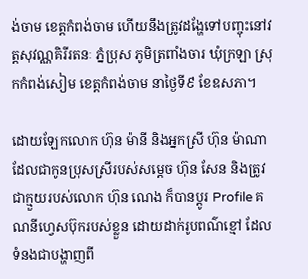ង់ចាម ខេត្តកំពង់ចាម ហើយនឹងត្រូវដង្ហែទៅបញ្ចុះនៅវត្តសុវណ្ណគិរីរតនៈ ភ្នំប្រុស ភូមិត្រពាំងចារ ឃុំក្រឡា ស្រុកកំពង់សៀម ខេត្តកំពង់ចាម នាថ្ងៃទី៩ ខែឧសភា។

ដោយឡែកលោក ហ៊ុន ម៉ានី និងអ្នកស្រី ហ៊ុន ម៉ាណា ដែលជាកូនប្រុសស្រីរបស់សម្ដេច ហ៊ុន សែន និងត្រូវជាក្មួយរបស់លោក ហ៊ុន ណេង ក៏បានប្តូរ Profile គណនីហ្វេសប៊ុករបស់ខ្លួន ដោយដាក់រូបពណ៌ខ្មៅ ដែលទំនងជាបង្ហាញពី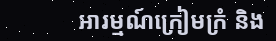អារម្មណ៍ក្រៀមក្រំ និង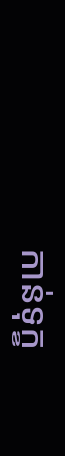កាន់ទុក្ខ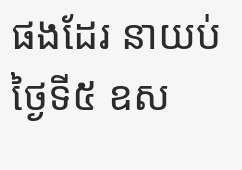ផងដែរ នាយប់ថ្ងៃទី៥ ឧស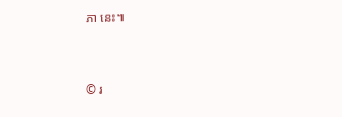ភា នេះ៕


© រ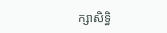ក្សាសិទ្ធិ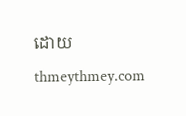ដោយ thmeythmey.com